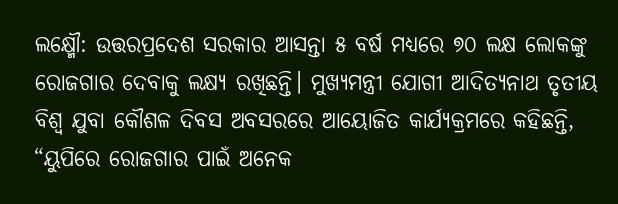ଲକ୍ଷ୍ମୌ: ଉତ୍ତରପ୍ରଦେଶ ସରକାର ଆସନ୍ତା ୫ ବର୍ଷ ମଧ୍ୟରେ ୭୦ ଲକ୍ଷ ଲୋକଙ୍କୁ ରୋଜଗାର ଦେବାକୁ ଲକ୍ଷ୍ୟ ରଖିଛନ୍ତି। ମୁଖ୍ୟମନ୍ତ୍ରୀ ଯୋଗୀ ଆଦିତ୍ୟନାଥ ତୃତୀୟ ବିଶ୍ୱ ଯୁବା କୌଶଳ ଦିବସ ଅବସରରେ ଆୟୋଜିତ କାର୍ଯ୍ୟକ୍ରମରେ କହିଛନ୍ତି, “ୟୁପିରେ ରୋଜଗାର ପାଇଁ ଅନେକ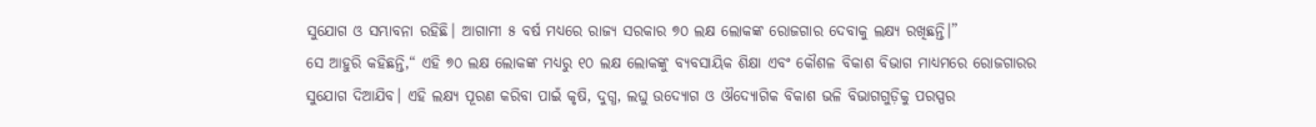ସୁଯୋଗ ଓ ସମ୍ଭାବନା ରହିଛି। ଆଗାମୀ ୫ ବର୍ଷ ମଧ୍ୟରେ ରାଜ୍ୟ ସରକାର ୭୦ ଲକ୍ଷ ଲୋକଙ୍କ ରୋଜଗାର ଦେବାକୁ ଲକ୍ଷ୍ୟ ରଖିଛନ୍ତି।”
ସେ ଆହୁରି କହିଛନ୍ତି,“ ଏହି ୭୦ ଲକ୍ଷ ଲୋକଙ୍କ ମଧ୍ୟରୁ ୧୦ ଲକ୍ଷ ଲୋକଙ୍କୁ ବ୍ୟବସାୟିକ ଶିକ୍ଷା ଏବଂ କୌଶଳ ବିକାଶ ବିଭାଗ ମାଧ୍ୟମରେ ରୋଜଗାରର ସୁଯୋଗ ଦିଆଯିବ। ଏହି ଲକ୍ଷ୍ୟ ପୂରଣ କରିବା ପାଇଁ କୃଷି, ଦୁଗ୍ଧ, ଲଘୁ ଉଦ୍ୟୋଗ ଓ ଔଦ୍ୟୋଗିକ ବିକାଶ ଭଳି ବିଭାଗଗୁଡ଼ିକୁ ପରସ୍ପର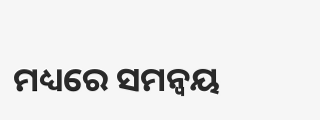ମଧ୍ୟରେ ସମନ୍ୱୟ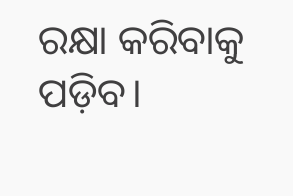ରକ୍ଷା କରିବାକୁ ପଡ଼ିବ।